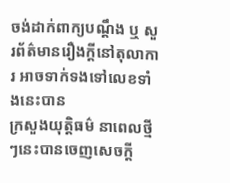ចង់ដាក់ពាក្យបណ្ដឹង ឬ សួរព័ត៌មានរឿងក្តីនៅតុលាការ អាចទាក់ទងទៅលេខទាំងនេះបាន
ក្រសួងយុត្តិធម៌ នាពេលថ្មីៗនេះបានចេញសេចក្ដី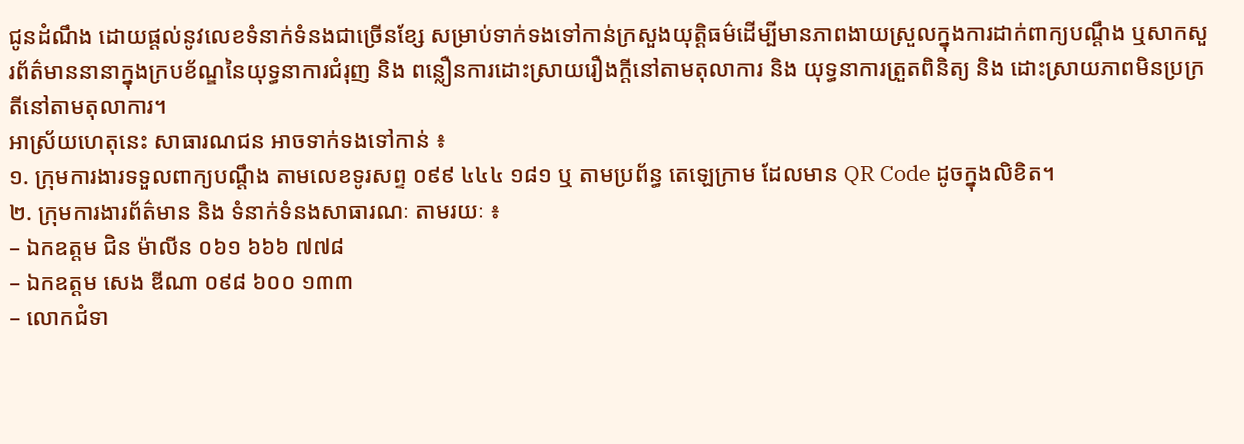ជូនដំណឹង ដោយផ្ដល់នូវលេខទំនាក់ទំនងជាច្រើនខ្សែ សម្រាប់ទាក់ទងទៅកាន់ក្រសួងយុត្តិធម៌ដើម្បីមានភាពងាយស្រួលក្នុងការដាក់ពាក្យបណ្ដឹង ឬសាកសួរព័ត៌មាននានាក្នុងក្របខ័ណ្ឌនៃយុទ្ធនាការជំរុញ និង ពន្លឿនការដោះស្រាយរឿងក្តីនៅតាមតុលាការ និង យុទ្ធនាការត្រួតពិនិត្យ និង ដោះស្រាយភាពមិនប្រក្រតីនៅតាមតុលាការ។
អាស្រ័យហេតុនេះ សាធារណជន អាចទាក់ទងទៅកាន់ ៖
១. ក្រុមការងារទទួលពាក្យបណ្ដឹង តាមលេខទូរសព្ទ ០៩៩ ៤៤៤ ១៨១ ឬ តាមប្រព័ន្ធ តេឡេក្រាម ដែលមាន QR Code ដូចក្នុងលិខិត។
២. ក្រុមការងារព័ត៌មាន និង ទំនាក់ទំនងសាធារណៈ តាមរយៈ ៖
– ឯកឧត្តម ជិន ម៉ាលីន ០៦១ ៦៦៦ ៧៧៨
– ឯកឧត្តម សេង ឌីណា ០៩៨ ៦០០ ១៣៣
– លោកជំទា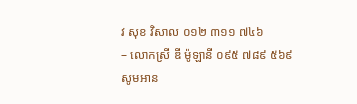វ សុខ វិសាល ០១២ ៣១១ ៧៤៦
– លោកស្រី ឌី ម៉ូឡានី ០៩៥ ៧៨៩ ៥៦៩
សូមអាន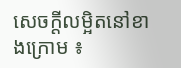សេចក្ដីលម្អិតនៅខាងក្រោម ៖